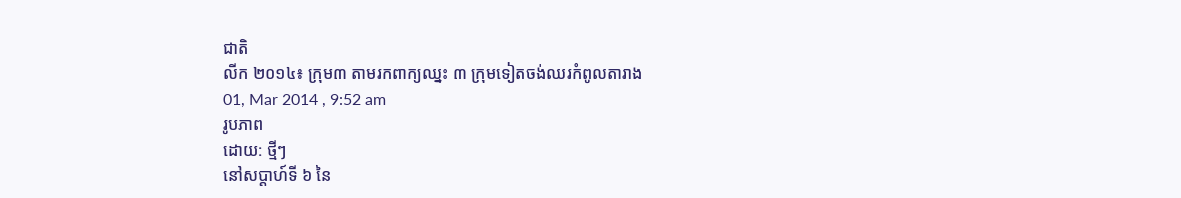ជាតិ
លីក ២០១៤៖ ក្រុម៣ តាមរកពាក្យឈ្នះ ៣ ក្រុមទៀតចង់ឈរកំពូលតារាង
01, Mar 2014 , 9:52 am
រូបភាព
ដោយ: ថ្មីៗ
នៅសប្ដាហ៍ទី ៦ នៃ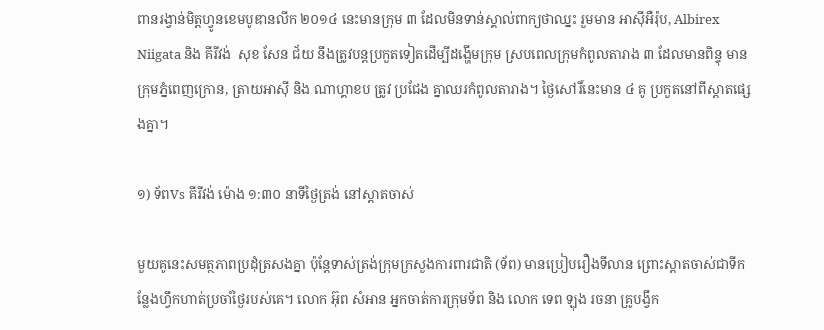ពានរង្វាន់មិត្តហ្វូនខេមបូឌានលីក ២០១៤ នេះមានក្រុម ៣ ដែលមិនទាន់ស្គាល់ពាក្យថាឈ្នះ រួមមាន អាស៊ីអឺរ៉ុប, Albirex Niigata និង គីរីវង់  សុខ សែន ជ័យ នឹងត្រូវបន្តប្រកួតទៀតដើម្បីដង្ហើមក្រុម ស្របពេលក្រុមកំពូលតារាង ៣ ដែលមានពិន្ទុ មានក្រុមភ្នំពេញក្រោន, ត្រាយអាស៊ី និង ណាហ្គាខប ត្រូវ ប្រជែង គ្នាឈរកំពូលតារាង។ ថ្ងៃសៅរិ៍នេះមាន ៤ គូ ប្រកួតនៅពីស្ដាតផ្សេងគ្នា។

១) ទ័ពVs គីរីវង់ ម៉ោង ១:៣០ នាទីថ្ងៃត្រង់ នៅស្ដាតចាស់

មួយគូនេះសមត្ថភាពប្រដុំត្រសងគ្នា ប៉ុន្ដែទាស់ត្រង់ក្រុមក្រសួងការពារជាតិ (ទ័ព) មានប្រៀបរឿងទីលាន ព្រោះស្ដាតចាស់ជាទីកន្លែងហ្វឹកហាត់ប្រចាំថ្ងៃរបស់គេ។ លោក អ៊ុព សំអាន អ្នកចាត់ការក្រុមទ័ព និង លោក ទេព ឡុង រចនា គ្រូបង្វឹក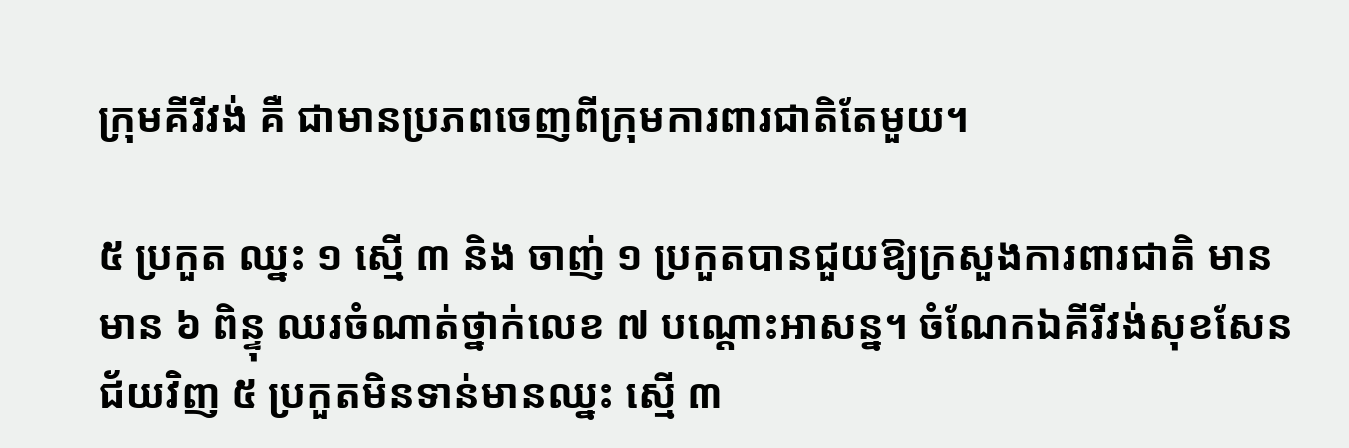ក្រុមគីរីវង់ គឺ ជាមានប្រភពចេញពីក្រុមការពារជាតិតែមួយ។

៥ ប្រកួត ឈ្នះ ១ ស្មើ ៣ និង ចាញ់ ១ ប្រកួតបានជួយឱ្យក្រសួងការពារជាតិ មាន មាន ៦ ពិន្ទុ ឈរចំណាត់ថ្នាក់លេខ ៧ បណ្ដោះអាសន្ន។ ចំណែកឯគីរីវង់សុខសែនជ័យវិញ ៥ ប្រកួតមិនទាន់មានឈ្នះ ស្មើ ៣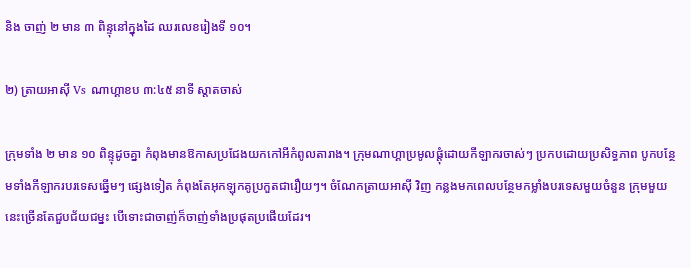និង ចាញ់ ២ មាន ៣ ពិន្ទុនៅក្នុងដៃ ឈរលេខរៀងទី ១០។

២) ត្រាយអាស៊ី Vs ណាហ្គាខប ៣:៤៥ នាទី ស្ដាតចាស់

ក្រុមទាំង ២ មាន ១០ ពិន្ទុដូចគ្នា កំពុងមានឱកាសប្រជែងយកកៅអីកំពូលតារាង។ ក្រុមណាហ្គាប្រមូលផ្ដុំដោយកីឡាករចាស់ៗ ប្រកបដោយប្រសិទ្ធភាព បូកបន្ថែមទាំងកីឡាករបរទេសឆ្នើមៗ ផ្សេងទៀត កំពុងតែអុកឡុកគូប្រកួតជារឿយៗ។ ចំណែកត្រាយអាស៊ី វិញ កន្លងមកពេលបន្ថែមកម្លាំងបរទេសមួយចំនួន ក្រុមមួយនេះច្រើនតែជួបជ័យជម្នះ បើទោះជាចាញ់ក៏ចាញ់ទាំងប្រផុតប្រផើយដែរ។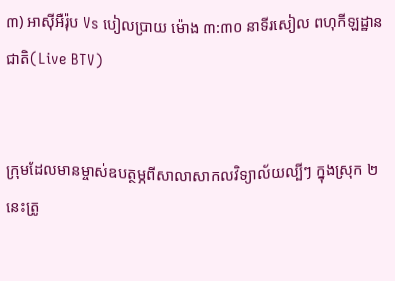៣) អាស៊ីអឺរ៉ុប Vs បៀលប្រាយ ម៉ោង ៣:៣០ នាទីរសៀល ពហុកីឡដ្ឋានជាតិ(Live BTV)


ក្រុមដែលមានម្ចាស់ឧបត្ថម្ភពីសាលាសាកលវិទ្យាល័យល្បីៗ ក្នុងស្រុក ២ នេះត្រូ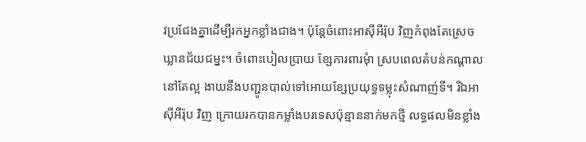វប្រជែងគ្នាដើម្បីរកអ្នកខ្លាំងជាង។ ប៉ុន្ដែចំពោះអាស៊ីអឺរ៉ុប វិញកំពុងតែស្រេចឃ្លានជ័យជម្នះ។ ចំពោះបៀលប្រាយ ខ្សែការពារមុំា ស្របពេលតំបន់កណ្ដាលនៅតែល្អ ងាយនឹងបញ្ជូនបាល់ទៅអោយខ្សែប្រយុទ្ធទម្លុះសំណាញ់ទី។ រីឯអាស៊ីអឺរ៉ុប វិញ ក្រោយរកបានកម្លាំងបរទេសប៉ុន្មាននាក់មកថ្មី លទ្ធផលមិនខ្លាំង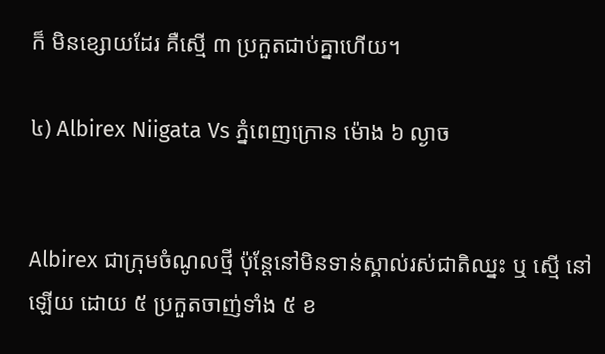ក៏ មិនខ្សោយដែរ គឺស្មើ ៣ ប្រកួតជាប់គ្នាហើយ។

៤) Albirex Niigata Vs ភ្នំពេញក្រោន ម៉ោង ៦ ល្ងាច


Albirex ជាក្រុមចំណូលថ្មី ប៉ុន្ដែនៅមិនទាន់ស្គាល់រស់ជាតិឈ្នះ ឬ ស្មើ នៅឡើយ ដោយ ៥ ប្រកួតចាញ់ទាំង ៥ ខ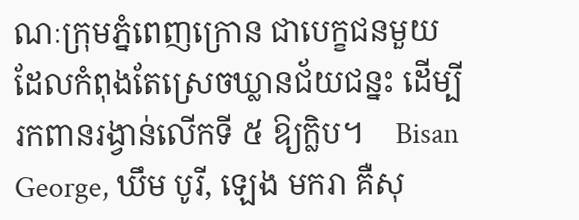ណៈក្រុមភ្នំពេញក្រោន ជាបេក្ខជនមួយដែលកំពុងតែស្រេចឃ្លានជ័យជន្នះ ដើម្បីរកពានរង្វាន់លើកទី ៥ ឱ្យក្លិប។    Bisan George, ឃឹម បូរី, ឡេង មករា គឺសុ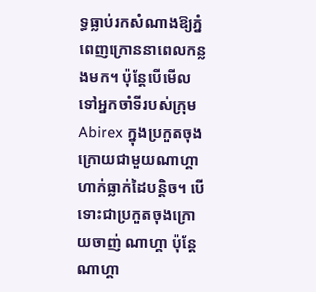ទ្ធធ្លាប់រកសំណាងឱ្យភ្នំពេញក្រោននាពេលកន្លងមក។ ប៉ុន្ដែបើមើលទៅអ្នកចាំទីរបស់ក្រុម Abirex ក្នុងប្រកួតចុងក្រោយជាមួយណាហ្គា ហាក់ធ្លាក់ដៃបន្តិច។ បើទោះជាប្រកួតចុងក្រោយចាញ់ ណាហ្គា ប៉ុន្ដែ ណាហ្គា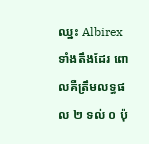ឈ្នះ Albirex ទាំងតឹងដែរ ពោលគឺត្រឹមលទ្ធផល ២ ទល់ ០ ប៉ុ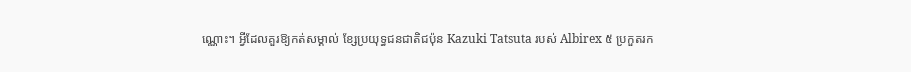ណ្ណោះ។ អ្វីដែលគួរឱ្យកត់សម្គាល់ ខ្សែប្រយុទ្ធជនជាតិជប៉ុន Kazuki Tatsuta របស់ Albirex ៥ ប្រកួតរក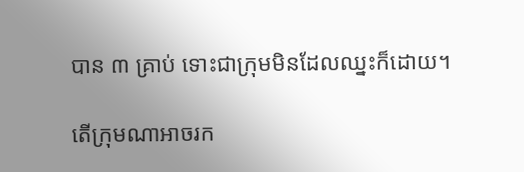បាន ៣ គ្រាប់ ទោះជាក្រុមមិនដែលឈ្នះក៏ដោយ។

តើក្រុមណាអាចរក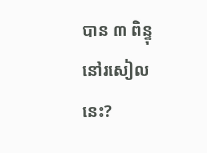បាន ៣ ពិន្ទុនៅរសៀលនេះ?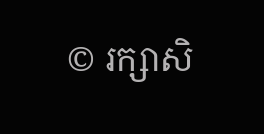© រក្សាសិ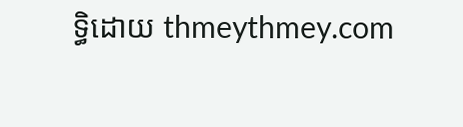ទ្ធិដោយ thmeythmey.com